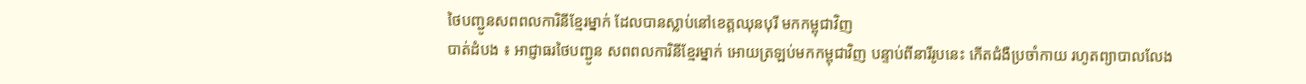ថៃបញ្ជូនសពពលការិនីខ្មែរម្នាក់ ដែលបានស្លាប់នៅខេត្តឈុនបុរី មកកម្ពុជាវិញ
បាត់ដំបង ៖ អាជ្ញាធរថៃបញ្ជូន សពពលការិនីខ្មែរម្នាក់ អោយត្រឡប់មកកម្ពុជាវិញ បន្ទាប់ពីនារីរូបនេះ កើតជំងឺប្រចាំកាយ រហូតព្យាបាលលែង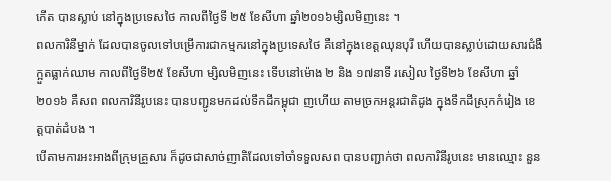កើត បានស្លាប់ នៅក្នុងប្រទេសថៃ កាលពីថ្ងៃទី ២៥ ខែសីហា ឆ្នាំ២០១៦ម្សិលមិញនេះ ។
ពលការិនីម្នាក់ ដែលបានចូលទៅបម្រើការជាកម្មករនៅក្នុងប្រទេសថៃ គឺនៅក្នុងខេត្តឈុនបុរី ហើយបានស្លាប់ដោយសារជំងឺ ក្អួតធ្លាក់ឈាម កាលពីថ្ងៃទី២៥ ខែសីហា ម្សិលមិញនេះ ទើបនៅម៉ោង ២ និង ១៧នាទី រសៀល ថ្ងៃទី២៦ ខែសីហា ឆ្នាំ២០១៦ គឺសព ពលការិនីរូបនេះ បានបញ្ជូនមកដល់ទឹកដីកម្ពុជា ញហើយ តាមច្រកអន្តរជាតិដូង ក្នុងទឹកដីស្រុកកំរៀង ខេត្តបាត់ដំបង ។
បើតាមការអះអាងពីក្រុមគ្រួសារ ក៏ដូចជាសាច់ញាតិដែលទៅចាំទទួលសព បានបញ្ជាក់ថា ពលការិនីរូបនេះ មានឈ្មោះ នួន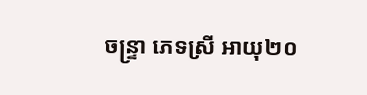ចន្ទ្រា ភេទស្រី អាយុ២០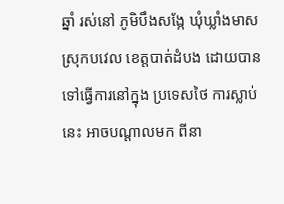ឆ្នាំ រស់នៅ ភូមិបឹងសង្កែ ឃុំឃ្លាំងមាស ស្រុកបវេល ខេត្តបាត់ដំបង ដោយបានទៅធ្វើការនៅក្នុង ប្រទេសថៃ ការស្លាប់នេះ អាចបណ្ដាលមក ពីនា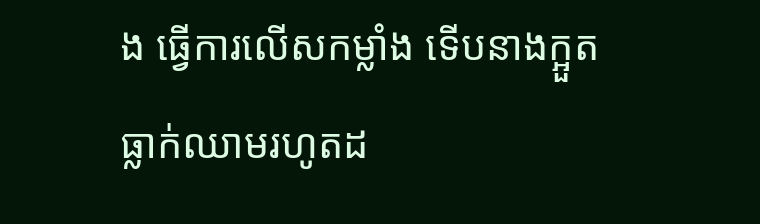ង ធ្វើការលើសកម្លាំង ទើបនាងក្អួតធ្លាក់ឈាមរហូតដ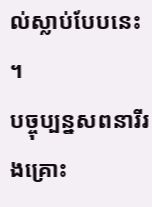ល់ស្លាប់បែបនេះ ។
បច្ចុប្បន្នសពនារីរងគ្រោះ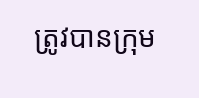ត្រូវបានក្រុម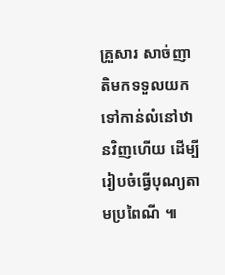គ្រួសារ សាច់ញាតិមកទទួលយកទៅកាន់លំនៅឋានវិញហើយ ដើម្បីរៀបចំធ្វើបុណ្យតាមប្រពៃណី ៕